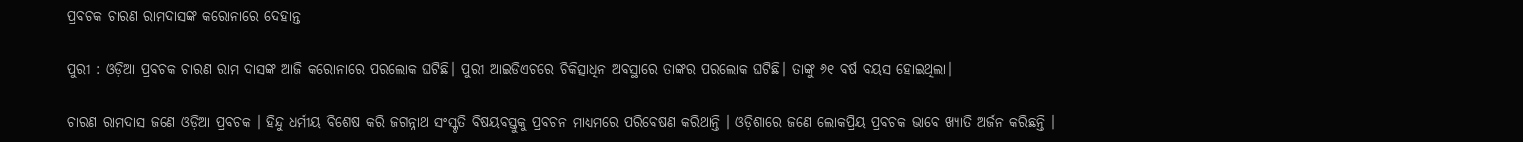ପ୍ରବଚକ ଚାରଣ ରାମଦାସଙ୍କ କରୋନାରେ ଦେହାନ୍ତ

ପୁରୀ : ଓଡ଼ିଆ ପ୍ରବଚକ ଚାରଣ ରାମ ଦାସଙ୍କ ଆଜି କରୋନାରେ ପରଲୋକ ଘଟିଛି। ପୁରୀ ଆଇଡିଏଚରେ ଚିକିତ୍ସାଧିନ ଅବସ୍ଥାରେ ତାଙ୍କର ପରଲୋକ ଘଟିଛି। ତାଙ୍କୁ ୬୧ ବର୍ଷ ବୟସ ହୋଇଥିଲା।

ଚାରଣ ରାମଦାସ ଜଣେ ଓଡ଼ିଆ ପ୍ରବଚକ । ହିନ୍ଦୁ ଧର୍ମୀୟ ବିଶେଷ କରି ଜଗନ୍ନାଥ ସଂସ୍କୃତି ବିଷୟବସ୍ତୁକୁ ପ୍ରବଚନ ମାଧ୍ୟମରେ ପରିବେଷଣ କରିଥାନ୍ତି । ଓଡ଼ିଶାରେ ଜଣେ ଲୋକପ୍ରିୟ ପ୍ରବଚକ ଭାବେ ଖ୍ୟାତି ଅର୍ଜନ କରିଛନ୍ତି ।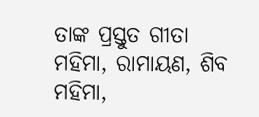ତାଙ୍କ ପ୍ରସ୍ତୁତ ଗୀତା ମହିମା, ରାମାୟଣ, ଶିବ ମହିମା,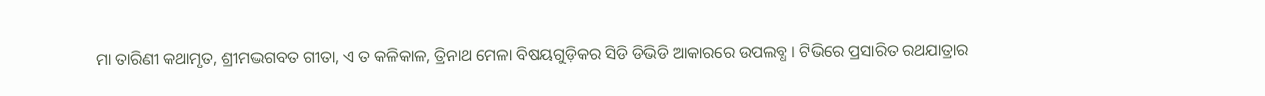ମା ତାରିଣୀ କଥାମୃତ, ଶ୍ରୀମଦ୍ଭଗବତ ଗୀତା, ଏ ତ କଳିକାଳ, ତ୍ରିନାଥ ମେଳା ବିଷୟଗୁଡ଼ିକର ସିଡି ଡିଭିଡି ଆକାରରେ ଉପଲବ୍ଧ । ଟିଭିରେ ପ୍ରସାରିତ ରଥଯାତ୍ରାର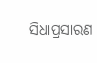ସିଧାପ୍ରସାରଣ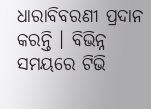ଧାରାବିବରଣୀ ପ୍ରଦାନ କରନ୍ତି । ବିଭିନ୍ନ ସମୟରେ ଟିଭି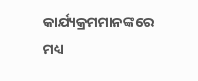କାର୍ଯ୍ୟକ୍ରମମାନଙ୍କରେ ମଧ୍ୟ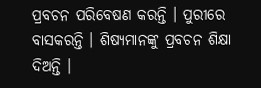ପ୍ରବଚନ ପରିବେଷଣ କରନ୍ତି । ପୁରୀରେ ବାସକରନ୍ତି । ଶିଷ୍ୟମାନଙ୍କୁ ପ୍ରବଚନ ଶିକ୍ଷା ଦିଅନ୍ତି ।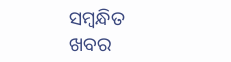ସମ୍ବନ୍ଧିତ ଖବର